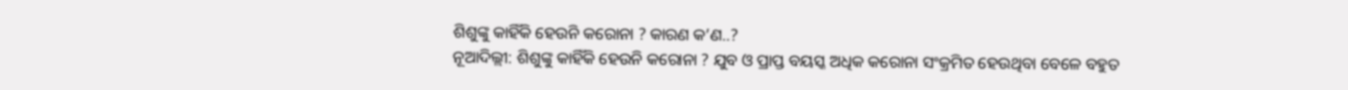ଶିଶୁଙ୍କୁ କାହିଁକି ହେଉନି କରୋନା ? କାରଣ କ’ଣ..?
ନୂଆଦିଲ୍ଲୀ: ଶିଶୁଙ୍କୁ କାହିଁକି ହେଉନି କରୋନା ? ଯୁବ ଓ ପ୍ରାପ୍ତ ବୟସ୍କ ଅଧିକ କରୋନା ସଂକ୍ରମିତ ହେଉଥିବା ବେଳେ ବହୁତ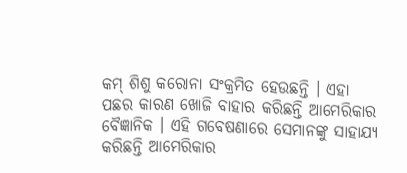କମ୍ ଶିଶୁ କରୋନା ସଂକ୍ରମିତ ହେଉଛନ୍ତି । ଏହା ପଛର କାରଣ ଖୋଜି ବାହାର କରିଛନ୍ତି ଆମେରିକାର ବୈଜ୍ଞାନିକ । ଏହି ଗବେଷଣାରେ ସେମାନଙ୍କୁ ସାହାଯ୍ୟ କରିଛନ୍ତି ଆମେରିକାର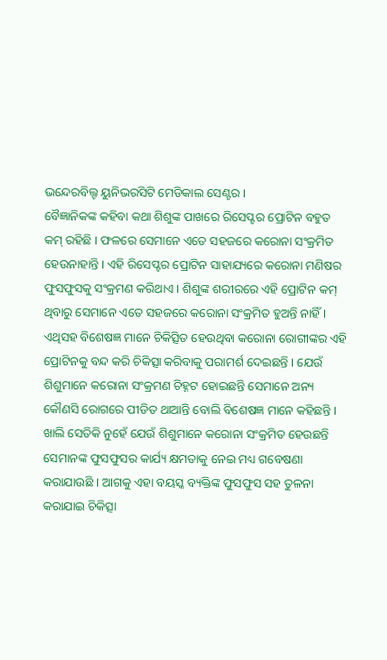ଭନ୍ଦେରବିଲ୍ଟ ୟୁନିଭରସିଟି ମେଡିକାଲ ସେଣ୍ଟର ।
ବୈଜ୍ଞାନିକଙ୍କ କହିବା କଥା ଶିଶୁଙ୍କ ପାଖରେ ରିସେପ୍ଟର ପ୍ରୋଟିନ ବହୁତ କମ୍ ରହିଛି । ଫଳରେ ସେମାନେ ଏତେ ସହଜରେ କରୋନା ସଂକ୍ରମିତ ହେଉନାହାନ୍ତି । ଏହି ରିସେପ୍ଟର ପ୍ରୋଟିନ ସାହାଯ୍ୟରେ କରୋନା ମଣିଷର ଫୁସଫୁସକୁ ସଂକ୍ରମଣ କରିଥାଏ । ଶିଶୁଙ୍କ ଶରୀରରେ ଏହି ପ୍ରୋଟିନ କମ୍ ଥିବାରୁ ସେମାନେ ଏତେ ସହଜରେ କରୋନା ସଂକ୍ରମିତ ହୁଅନ୍ତି ନାହିଁ ।
ଏଥିସହ ବିଶେଷଜ୍ଞ ମାନେ ଚିକିତ୍ସିତ ହେଉଥିବା କରୋନା ରୋଗୀଙ୍କର ଏହି ପ୍ରୋଟିନକୁ ବନ୍ଦ କରି ଚିକିତ୍ସା କରିବାକୁ ପରାମର୍ଶ ଦେଇଛନ୍ତି । ଯେଉଁ ଶିଶୁମାନେ କରୋନା ସଂକ୍ରମଣ ଚିହ୍ନଟ ହୋଇଛନ୍ତି ସେମାନେ ଅନ୍ୟ କୌଣସି ରୋଗରେ ପୀଡିତ ଥାଆନ୍ତି ବୋଲି ବିଶେଷଜ୍ଞ ମାନେ କହିଛନ୍ତି । ଖାଲି ସେତିକି ନୁହେଁ ଯେଉଁ ଶିଶୁମାନେ କରୋନା ସଂକ୍ରମିତ ହେଉଛନ୍ତି ସେମାନଙ୍କ ଫୁସଫୁସର କାର୍ଯ୍ୟ କ୍ଷମତାକୁ ନେଇ ମଧ୍ୟ ଗବେଷଣା କରାଯାଉଛି । ଆଗକୁ ଏହା ବୟସ୍କ ବ୍ୟକ୍ତିଙ୍କ ଫୁସଫୁସ ସହ ତୁଳନା କରାଯାଇ ଚିକିତ୍ସା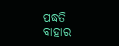ପଦ୍ଧତି ବାହାର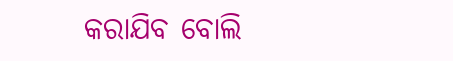କରାଯିବ ବୋଲି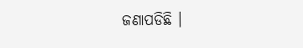ଜଣାପଡିଛି ।